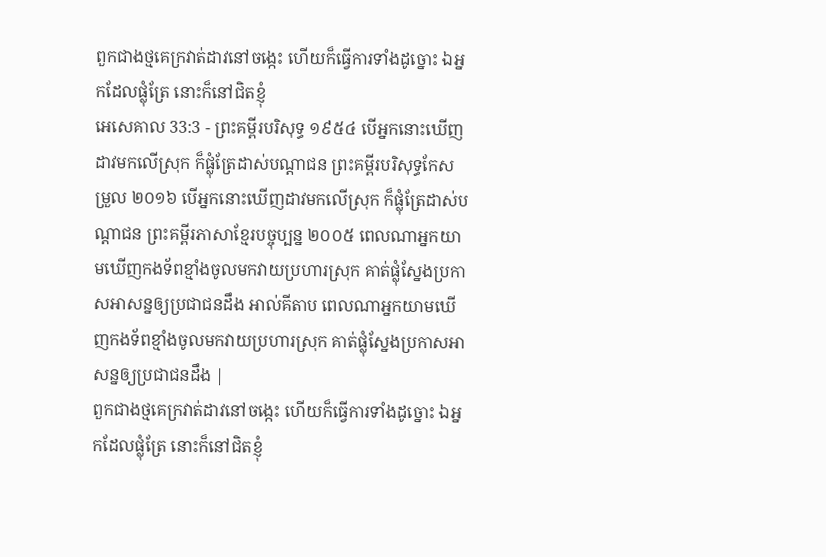ពួកជាងថ្មគេក្រវាត់ដាវនៅចង្កេះ ហើយក៏ធ្វើការទាំងដូច្នោះ ឯអ្នកដែលផ្លុំត្រែ នោះក៏នៅជិតខ្ញុំ
អេសេគាល 33:3 - ព្រះគម្ពីរបរិសុទ្ធ ១៩៥៤ បើអ្នកនោះឃើញដាវមកលើស្រុក ក៏ផ្លុំត្រែដាស់បណ្តាជន ព្រះគម្ពីរបរិសុទ្ធកែសម្រួល ២០១៦ បើអ្នកនោះឃើញដាវមកលើស្រុក ក៏ផ្លុំត្រែដាស់បណ្ដាជន ព្រះគម្ពីរភាសាខ្មែរបច្ចុប្បន្ន ២០០៥ ពេលណាអ្នកយាមឃើញកងទ័ពខ្មាំងចូលមកវាយប្រហារស្រុក គាត់ផ្លុំស្នែងប្រកាសអាសន្នឲ្យប្រជាជនដឹង អាល់គីតាប ពេលណាអ្នកយាមឃើញកងទ័ពខ្មាំងចូលមកវាយប្រហារស្រុក គាត់ផ្លុំស្នែងប្រកាសអាសន្នឲ្យប្រជាជនដឹង |
ពួកជាងថ្មគេក្រវាត់ដាវនៅចង្កេះ ហើយក៏ធ្វើការទាំងដូច្នោះ ឯអ្នកដែលផ្លុំត្រែ នោះក៏នៅជិតខ្ញុំ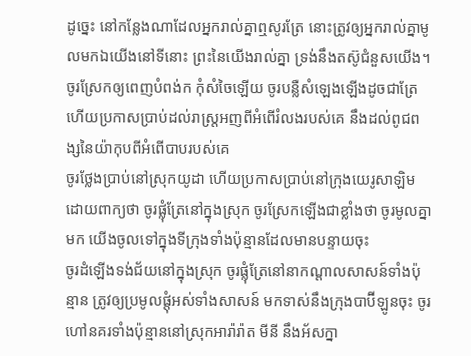ដូច្នេះ នៅកន្លែងណាដែលអ្នករាល់គ្នាឮសូរត្រែ នោះត្រូវឲ្យអ្នករាល់គ្នាមូលមកឯយើងនៅទីនោះ ព្រះនៃយើងរាល់គ្នា ទ្រង់នឹងតស៊ូជំនួសយើង។
ចូរស្រែកឲ្យពេញបំពង់ក កុំសំចៃឡើយ ចូរបន្លឺសំឡេងឡើងដូចជាត្រែ ហើយប្រកាសប្រាប់ដល់រាស្ត្រអញពីអំពើរំលងរបស់គេ នឹងដល់ពូជពង្សនៃយ៉ាកុបពីអំពើបាបរបស់គេ
ចូរថ្លែងប្រាប់នៅស្រុកយូដា ហើយប្រកាសប្រាប់នៅក្រុងយេរូសាឡិម ដោយពាក្យថា ចូរផ្លុំត្រែនៅក្នុងស្រុក ចូរស្រែកឡើងជាខ្លាំងថា ចូរមូលគ្នាមក យើងចូលទៅក្នុងទីក្រុងទាំងប៉ុន្មានដែលមានបន្ទាយចុះ
ចូរដំឡើងទង់ជ័យនៅក្នុងស្រុក ចូរផ្លុំត្រែនៅនាកណ្តាលសាសន៍ទាំងប៉ុន្មាន ត្រូវឲ្យប្រមូលផ្តុំអស់ទាំងសាសន៍ មកទាស់នឹងក្រុងបាប៊ីឡូនចុះ ចូរហៅនគរទាំងប៉ុន្មាននៅស្រុកអារ៉ារ៉ាត មីនី នឹងអ័សក្នា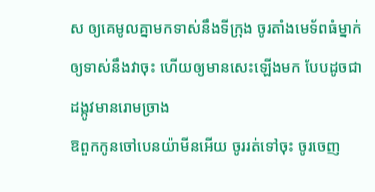ស ឲ្យគេមូលគ្នាមកទាស់នឹងទីក្រុង ចូរតាំងមេទ័ពធំម្នាក់ ឲ្យទាស់នឹងវាចុះ ហើយឲ្យមានសេះឡើងមក បែបដូចជាដង្កូវមានរោមច្រាង
ឱពួកកូនចៅបេនយ៉ាមីនអើយ ចូររត់ទៅចុះ ចូរចេញ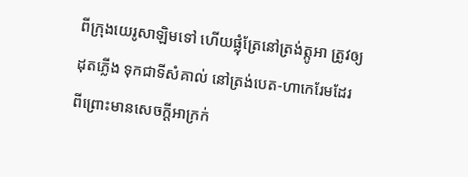ពីក្រុងយេរូសាឡិមទៅ ហើយផ្លុំត្រែនៅត្រង់ត្កូអា ត្រូវឲ្យដុតភ្លើង ទុកជាទីសំគាល់ នៅត្រង់បេត-ហាកេរែមដែរ ពីព្រោះមានសេចក្ដីអាក្រក់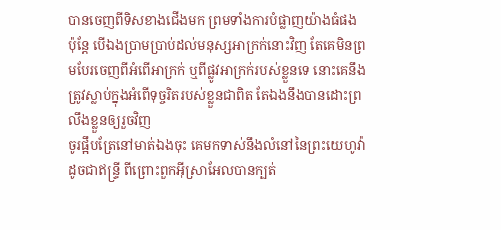បានចេញពីទិសខាងជើងមក ព្រមទាំងការបំផ្លាញយ៉ាងធំផង
ប៉ុន្តែ បើឯងប្រាមប្រាប់ដល់មនុស្សអាក្រក់នោះវិញ តែគេមិនព្រមបែរចេញពីអំពើអាក្រក់ ឬពីផ្លូវអាក្រក់របស់ខ្លួនទេ នោះគេនឹងត្រូវស្លាប់ក្នុងអំពើទុច្ចរិតរបស់ខ្លួនជាពិត តែឯងនឹងបានដោះព្រលឹងខ្លួនឲ្យរួចវិញ
ចូរផ្អឹបត្រែនៅមាត់ឯងចុះ គេមកទាស់នឹងលំនៅនៃព្រះយេហូវ៉ា ដូចជាឥន្ទ្រី ពីព្រោះពួកអ៊ីស្រាអែលបានក្បត់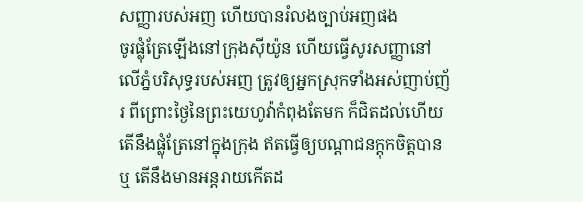សញ្ញារបស់អញ ហើយបានរំលងច្បាប់អញផង
ចូរផ្លុំត្រែឡើងនៅក្រុងស៊ីយ៉ូន ហើយធ្វើសូរសញ្ញានៅលើភ្នំបរិសុទ្ធរបស់អញ ត្រូវឲ្យអ្នកស្រុកទាំងអស់ញាប់ញ័រ ពីព្រោះថ្ងៃនៃព្រះយេហូវ៉ាកំពុងតែមក ក៏ជិតដល់ហើយ
តើនឹងផ្លុំត្រែនៅក្នុងក្រុង ឥតធ្វើឲ្យបណ្តាជនក្តុកចិត្តបានឬ តើនឹងមានអន្តរាយកើតដ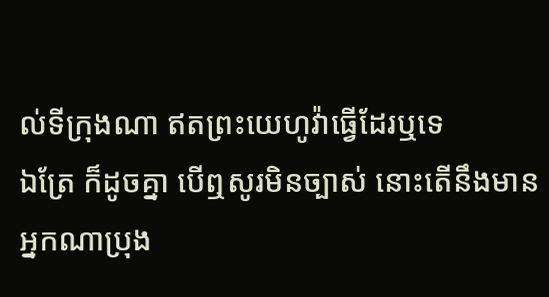ល់ទីក្រុងណា ឥតព្រះយេហូវ៉ាធ្វើដែរឬទេ
ឯត្រែ ក៏ដូចគ្នា បើឮសូរមិនច្បាស់ នោះតើនឹងមានអ្នកណាប្រុង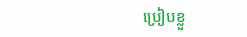ប្រៀបខ្លួ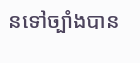នទៅច្បាំងបាន